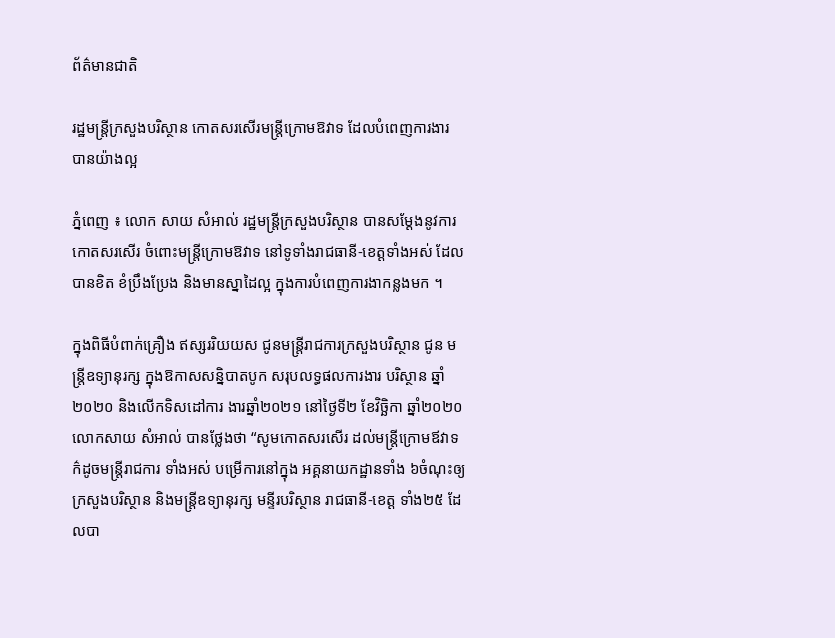ព័ត៌មានជាតិ

រដ្ឋមន្រ្តីក្រសួងបរិស្ថាន កោតសរសើរមន្រ្តីក្រោមឱវាទ ដែលបំពេញការងារ បានយ៉ាងល្អ

ភ្នំពេញ ៖ លោក សាយ សំអាល់ រដ្ឋមន្រ្តីក្រសួងបរិស្ថាន បានសម្ដែងនូវការកោតសរសើរ ចំពោះមន្រ្តីក្រោមឱវាទ នៅទូទាំងរាជធានី-ខេត្តទាំងអស់ ដែលបានខិត ខំប្រឹងប្រែង និងមានស្នាដៃល្អ ក្នុងការបំពេញការងាកន្លងមក ។

ក្នុងពិធីបំពាក់គ្រឿង ឥស្សររិយយស ជូនមន្រ្តីរាជការក្រសួងបរិស្ថាន ជូន មន្រ្តីឧទ្យានុរក្ស ក្នុងឱកាសសន្និបាតបូក សរុបលទ្ធផលការងារ បរិស្ថាន ឆ្នាំ២០២០ និងលើកទិសដៅការ ងារឆ្នាំ២០២១ នៅថ្ងៃទី២ ខែវិច្ឆិកា ឆ្នាំ២០២០ លោកសាយ សំអាល់ បានថ្លែងថា “សូមកោតសរសើរ ដល់មន្រ្តីក្រោមឪវាទ ក៌ដូចមន្រ្តីរាជការ ទាំងអស់ បម្រើការនៅក្នុង អគ្គនាយកដ្ឋានទាំង ៦ចំណុះឲ្យក្រសួងបរិស្ថាន និងមន្រ្តីឧទ្យានុរក្ស មន្ទីរបរិស្ថាន រាជធានី-ខេត្ត ទាំង២៥ ដែលបា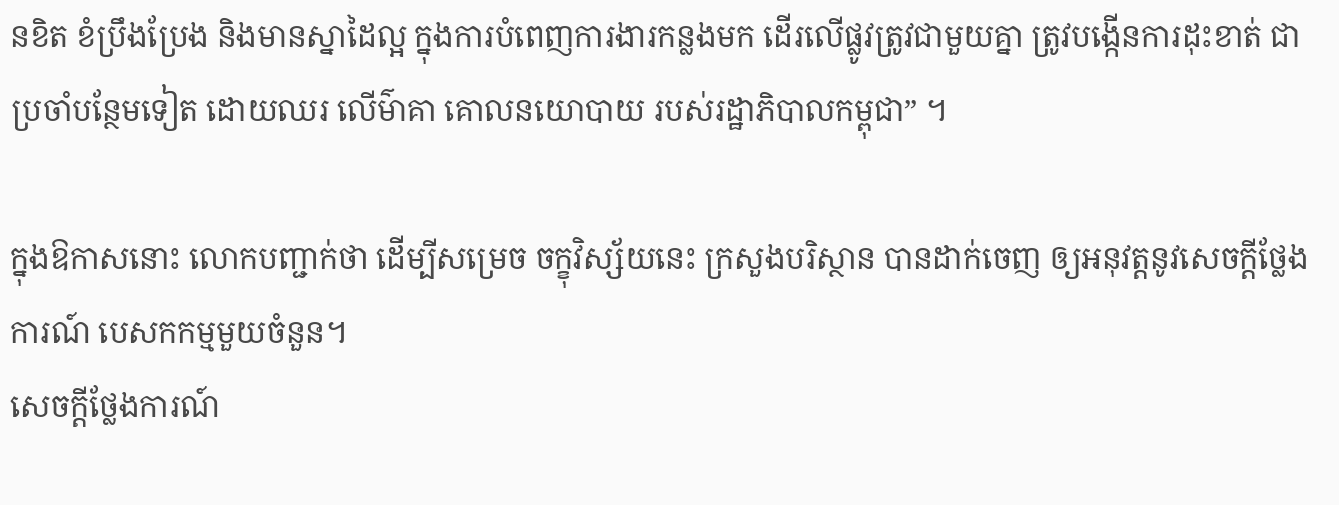នខិត ខំប្រឹងប្រែង និងមានស្នាដៃល្អ ក្នុងការបំពេញការងារកន្លងមក ដើរលើផ្លូវត្រូវជាមួយគ្នា ត្រូវបង្កើនការដុះខាត់ ជាប្រចាំបន្ថែមទៀត ដោយឈរ លើម៌ាគា គោលនយោបាយ របស់រដ្ឋាភិបាលកម្ពុជា” ។

ក្នុងឱកាសនោះ លោកបញ្ជាក់ថា ដើម្បីសម្រេច ចក្ខុវិស្ស័យនេះ ក្រសួងបរិស្ថាន បានដាក់ចេញ ឲ្យអនុវត្តនូវសេចក្តីថ្លែងការណ៍ បេសកកម្មមួយចំនួន។
សេចក្ដីថ្លែងការណ៍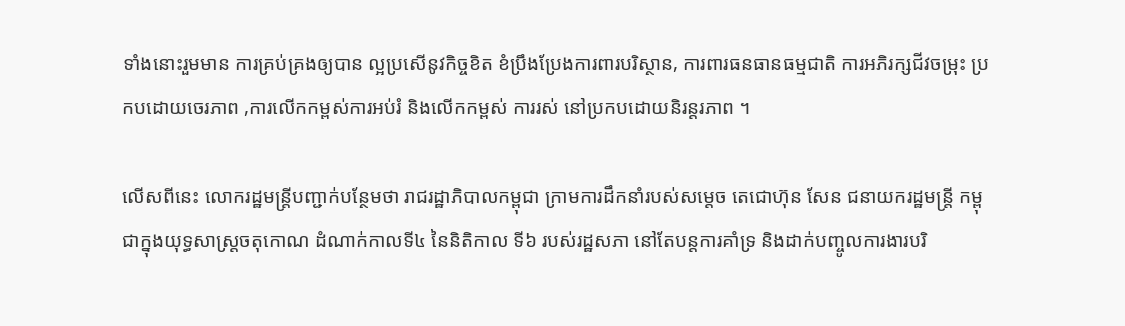ទាំងនោះរួមមាន ការគ្រប់គ្រងឲ្យបាន ល្អប្រសើនូវកិច្ចខិត ខំប្រឹងប្រែងការពារបរិស្ថាន, ការពារធនធានធម្មជាតិ ការអភិរក្សជីវចម្រុះ ប្រកបដោយចេរភាព ,ការលើកកម្ពស់ការអប់រំ និងលើកកម្ពស់ ការរស់ នៅប្រកបដោយនិរន្តរភាព ។

លើសពីនេះ លោករដ្ឋមន្រ្តីបញ្ជាក់បន្ថែមថា រាជរដ្ឋាភិបាលកម្ពុជា ក្រាមការដឹកនាំរបស់សម្តេច តេជោហ៊ុន សែន ជនាយករដ្ឋមន្រ្តី កម្ពុជាក្នុងយុទ្ធសាស្រ្តចតុកោណ ដំណាក់កាលទី៤ នៃនិតិកាល ទី៦ របស់រដ្ឋសភា នៅតែបន្តការគាំទ្រ និងដាក់បញ្ចូលការងារបរិ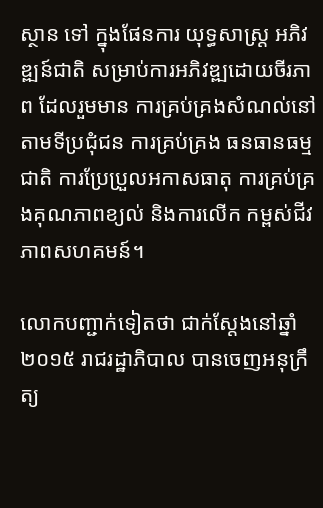ស្ថាន ទៅ ក្នុងផែនការ យុទ្ធសាស្រ្ត អភិវឌ្ឍន៍ជាតិ សម្រាប់ការអភិវឌ្ឍដោយចីរភាព ដែលរួមមាន ការគ្រប់គ្រងសំណល់នៅតាមទីប្រជុំជន ការគ្រប់គ្រង ធនធានធម្មជាតិ ការប្រែប្រួលអកាសធាតុ ការគ្រប់គ្រងគុណភាពខ្យល់ និងការលើក កម្ពស់ជីវភាពសហគមន៍។

លោកបញ្ជាក់ទៀតថា ជាក់ស្តែងនៅឆ្នាំ២០១៥ រាជរដ្ឋាភិបាល បានចេញអនុក្រឹត្យ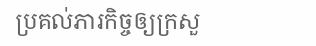ប្រគល់ភារកិច្ចឲ្យក្រសួ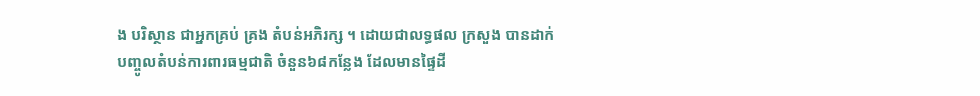ង បរិស្ថាន ជាអ្នកគ្រប់ គ្រង តំបន់អភិរក្ស ។ ដោយជាលទ្ធផល ក្រសួង បានដាក់បញ្ចូលតំបន់ការពារធម្មជាតិ ចំនួន៦៨កន្លែង ដែលមានផ្ទៃដី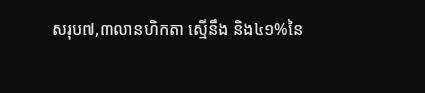សរុប៧,៣លានហិកតា ស្មើនឹង និង៤១%នៃ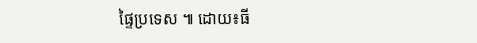ផ្ទៃប្រទេស ៕ ដោយ៖ធី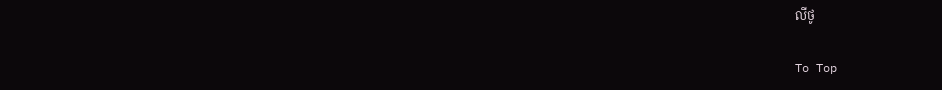លីថូ

To Top